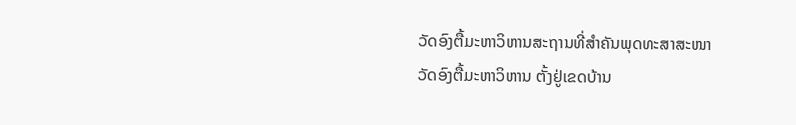ວັດອົງຕື້ມະຫາວິຫານສະຖານທີ່ສຳຄັນພຸດທະສາສະໜາ
ວັດອົງຕື້ມະຫາວິຫານ ຕັ້ງຢູ່ເຂດບ້ານ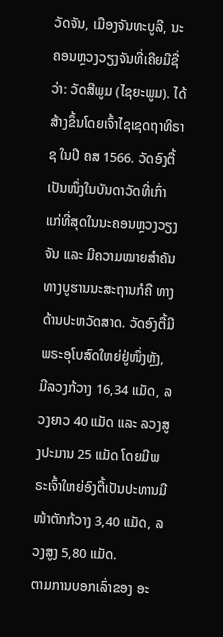ວັດຈັນ, ເມືອງຈັນທະບູລີ, ນະຄອນຫຼວງວຽງຈັນທີ່ເຄີຍມີຊື່ວ່າ: ວັດສີພູມ (ໄຊຍະພູມ). ໄດ້ສ້າງຂຶ້ນໂດຍເຈົ້າໄຊເຊດຖາທິຣາຊ ໃນປີ ຄສ 1566. ວັດອົງຕື້ເປັນໜຶ່ງໃນບັນດາວັດທີ່ເກົ່າ ແກ່ທີ່ສຸດໃນນະຄອນຫຼວງວຽງຈັນ ແລະ ມີຄວາມໝາຍສຳຄັນທາງບູຮານນະສະຖານກໍຄື ທາງດ້ານປະຫວັດສາດ. ວັດອົງຕື້ມີພຣະອຸໂບສົດໃຫຍ່ຢູ່ໜຶ່ງຫຼັງ, ມີລວງກ້ວາງ 16,34 ແມັດ, ລວງຍາວ 40 ແມັດ ແລະ ລວງສູງປະມານ 25 ແມັດ ໂດຍມີພຣະເຈົ້າໃຫຍ່ອົງຕື້ເປັນປະທານມີໜ້າຕັກກ້ວາງ 3,40 ແມັດ, ລວງສູງ 5,80 ແມັດ.
ຕາມການບອກເລົ່າຂອງ ອະ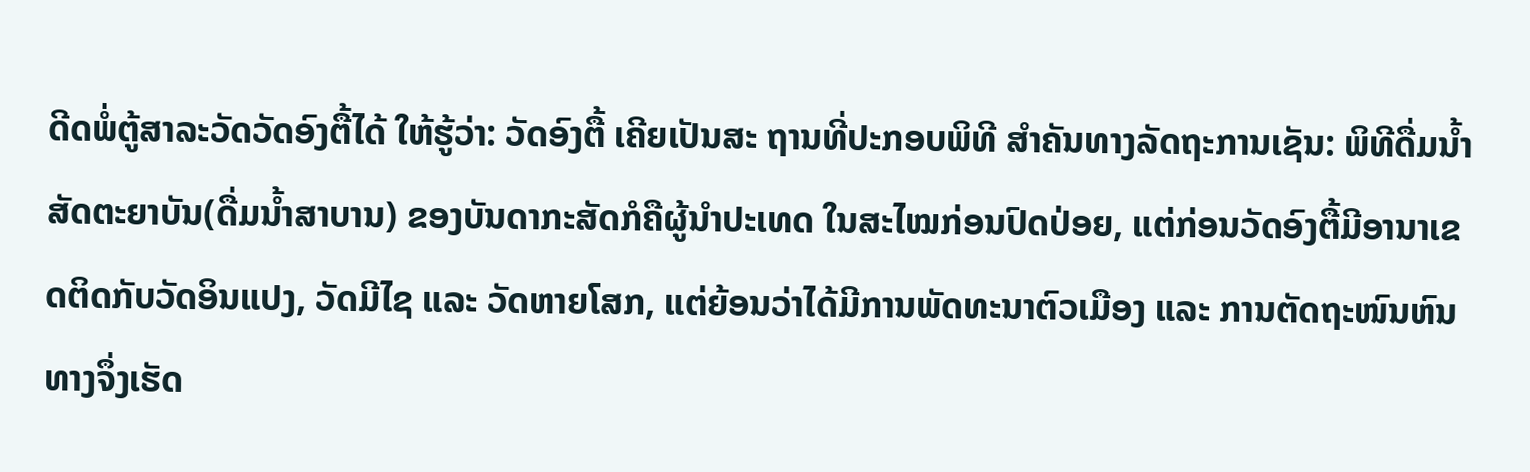ດີດພໍ່ຕູ້ສາລະວັດວັດອົງຕື້ໄດ້ ໃຫ້ຮູ້ວ່າ: ວັດອົງຕື້ ເຄີຍເປັນສະ ຖານທີ່ປະກອບພິທີ ສຳຄັນທາງລັດຖະການເຊັນ: ພິທີດື່ມນໍ້າສັດຕະຍາບັນ(ດື່ມນໍ້າສາບານ) ຂອງບັນດາກະສັດກໍຄືຜູ້ນຳປະເທດ ໃນສະໄໝກ່ອນປົດປ່ອຍ, ແຕ່ກ່ອນວັດອົງຕື້ມີອານາເຂດຕິດກັບວັດອິນແປງ, ວັດມີໄຊ ແລະ ວັດຫາຍໂສກ, ແຕ່ຍ້ອນວ່າໄດ້ມີການພັດທະນາຕົວເມືອງ ແລະ ການຕັດຖະໜົນຫົນທາງຈຶ່ງເຮັດ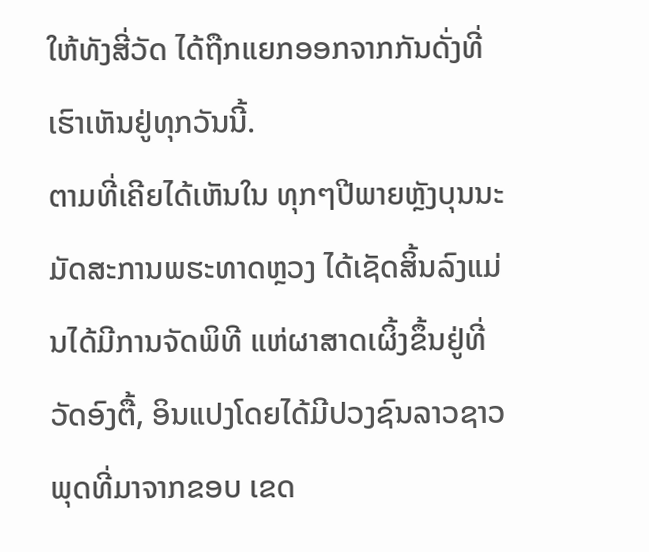ໃຫ້ທັງສີ່ວັດ ໄດ້ຖືກແຍກອອກຈາກກັນດັ່ງທີ່ເຮົາເຫັນຢູ່ທຸກວັນນີ້.
ຕາມທີ່ເຄີຍໄດ້ເຫັນໃນ ທຸກໆປີພາຍຫຼັງບຸນນະມັດສະການພຮະທາດຫຼວງ ໄດ້ເຊັດສິ້ນລົງແມ່ນໄດ້ມີການຈັດພິທີ ແຫ່ຜາສາດເຜິ້ງຂຶ້ນຢູ່ທີ່ວັດອົງຕື້, ອິນແປງໂດຍໄດ້ມີປວງຊົນລາວຊາວພຸດທີ່ມາຈາກຂອບ ເຂດ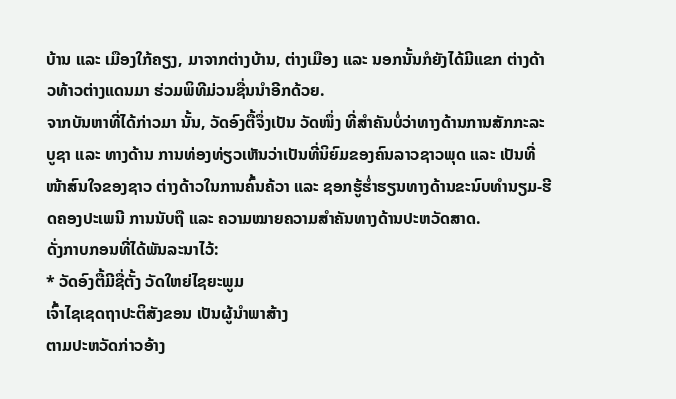ບ້ານ ແລະ ເມືອງໃກ້ຄຽງ, ມາຈາກຕ່າງບ້ານ, ຕ່າງເມືອງ ແລະ ນອກນັ້ນກໍຍັງໄດ້ມີແຂກ ຕ່າງດ້າວທ້າວຕ່າງແດນມາ ຮ່ວມພິທີມ່ວນຊື່ນນຳອີກດ້ວຍ.
ຈາກບັນຫາທີ່ໄດ້ກ່າວມາ ນັ້ນ, ວັດອົງຕື້ຈຶ່ງເປັນ ວັດໜຶ່ງ ທີ່ສຳຄັນບໍ່ວ່າທາງດ້ານການສັກກະລະບູຊາ ແລະ ທາງດ້ານ ການທ່ອງທ່ຽວເຫັນວ່າເປັນທີ່ນິຍົມຂອງຄົນລາວຊາວພຸດ ແລະ ເປັນທີ່ໜ້າສົນໃຈຂອງຊາວ ຕ່າງດ້າວໃນການຄົ້ນຄ້ວາ ແລະ ຊອກຮູ້ຮໍ່າຮຽນທາງດ້ານຂະນົບທຳນຽມ-ຮີດຄອງປະເພນີ ການນັບຖື ແລະ ຄວາມໝາຍຄວາມສຳຄັນທາງດ້ານປະຫວັດສາດ.
ດັ່ງກາບກອນທີ່ໄດ້ພັນລະນາໄວ້:
* ວັດອົງຕື້ມີຊື່ຕັ້ງ ວັດໃຫຍ່ໄຊຍະພູມ
ເຈົ້າໄຊເຊດຖາປະຕິສັງຂອນ ເປັນຜູ້ນໍາພາສ້າງ
ຕາມປະຫວັດກ່າວອ້າງ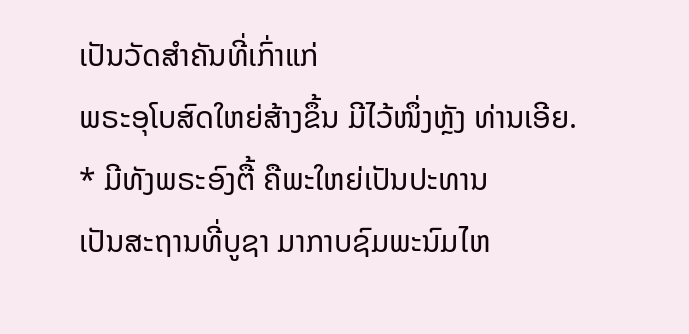ເປັນວັດສຳຄັນທີ່ເກົ່າແກ່
ພຣະອຸໂບສົດໃຫຍ່ສ້າງຂຶ້ນ ມີໄວ້ໜຶ່ງຫຼັງ ທ່ານເອີຍ.
* ມີທັງພຣະອົງຕື້ ຄືພະໃຫຍ່ເປັນປະທານ
ເປັນສະຖານທີ່ບູຊາ ມາກາບຊົມພະນົມໄຫ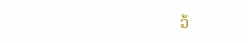ວ້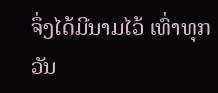ຈຶ່ງໄດ້ມີນາມໄວ້ ເທົ່າທຸກວັນ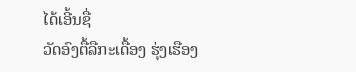ໄດ້ເອີ້ນຊື່
ວັດອົງຕື້ລືກະເດື້ອງ ຮຸ່ງເຮືອງ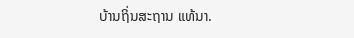ບ້ານຖິ່ນສະຖານ ແທ້ນາ.